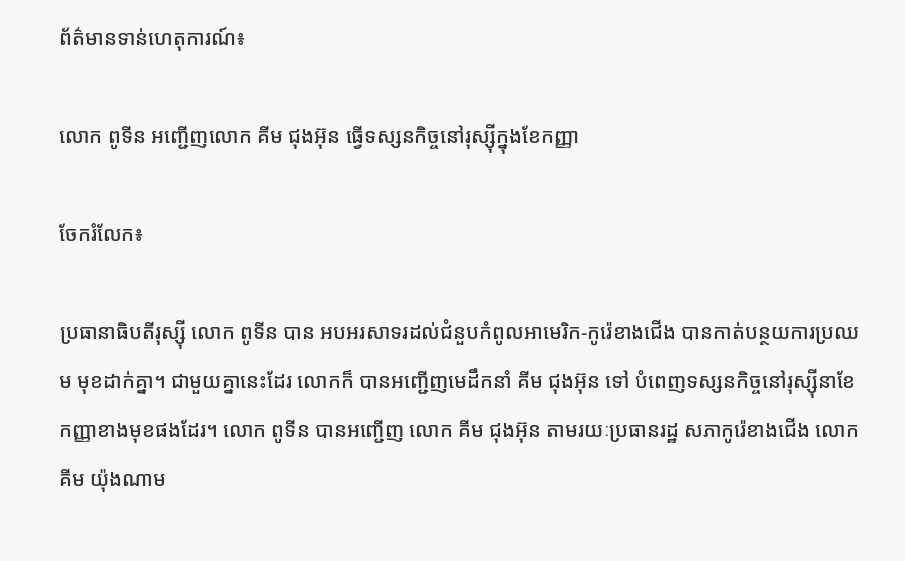ព័ត៌មានទាន់ហេតុការណ៍៖

លោក ពូទីន អញ្ជើញលោក គីម ជុងអ៊ុន ធ្វើទស្សនកិច្ចនៅរុស្ស៊ីក្នុងខែកញ្ញា

ចែករំលែក៖

ប្រធានាធិបតីរុស្ស៊ី លោក ពូទីន បាន អបអរសាទរដល់ជំនួបកំពូលអាមេរិក-កូរ៉េខាងជើង បានកាត់បន្ថយការប្រឈម មុខដាក់គ្នា។ ជាមួយគ្នានេះដែរ លោកក៏ បានអញ្ជើញមេដឹកនាំ គីម ជុងអ៊ុន ទៅ បំពេញទស្សនកិច្ចនៅរុស្ស៊ីនាខែកញ្ញាខាងមុខផងដែរ។ លោក ពូទីន បានអញ្ជើញ លោក គីម ជុងអ៊ុន តាមរយៈប្រធានរដ្ឋ សភាកូរ៉េខាងជើង លោក គីម យ៉ុងណាម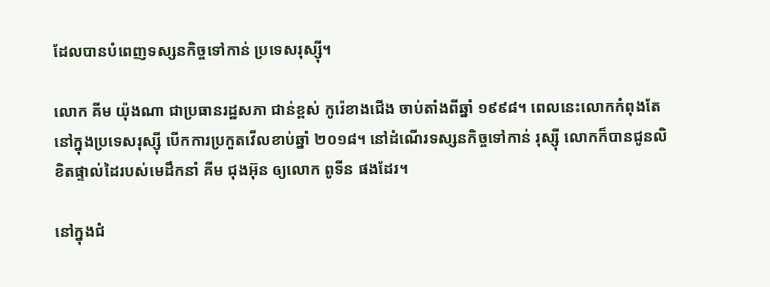ដែលបានបំពេញទស្សនកិច្ចទៅកាន់ ប្រទេសរុស្សុី។

លោក គីម យ៉ុងណា ជាប្រធានរដ្ឋសភា ជាន់ខ្ពស់ កូរ៉េខាងជើង ចាប់តាំងពីឆ្នាំ ១៩៩៨។ ពេលនេះលោកកំពុងតែនៅក្នុងប្រទេសរុស្ស៊ី បើកការប្រកួតវើលខាប់ឆ្នាំ ២០១៨។ នៅដំណើរទស្សនកិច្ចទៅកាន់ រុស្ស៊ី លោកក៏បានជូនលិខិតផ្ទាល់ដៃរបស់មេដឹកនាំ គីម ជុងអ៊ុន ឲ្យលោក ពូទីន ផងដែរ។

នៅក្នុងជំ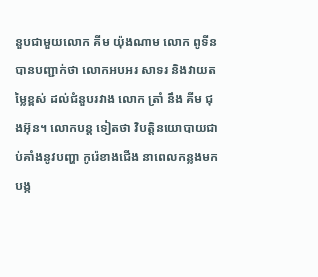នួបជាមួយលោក គីម យ៉ុងណាម លោក ពូទីន បានបញ្ជាក់ថា លោកអបអរ សាទរ និងវាយតម្លៃខ្ពស់ ដល់ជំនួបរវាង លោក ត្រាំ នឹង គីម ជុងអ៊ុន។ លោកបន្ត ទៀតថា វិបត្តិនយោបាយជាប់គាំងនូវបញ្ហា កូរ៉េខាងជើង នាពេលកន្លងមក បង្ក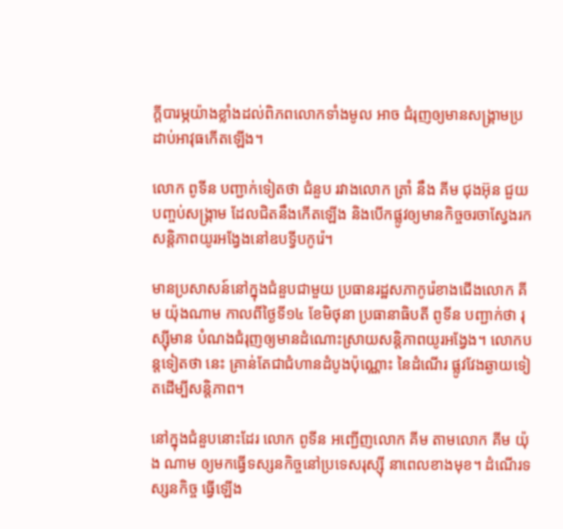ក្តីបារម្ភយ៉ាងខ្លាំងដល់ពិភពលោកទាំងមូល អាច ជំរុញឲ្យមានសង្គ្រាមប្រដាប់អាវុធកើតឡើង។

លោក ពូទីន បញ្ជាក់ទៀតថា ជំនួប រវាងលោក ត្រាំ នឹង គីម ជុងអ៊ុន ជួយ បញ្ចប់សង្គ្រាម ដែលជិតនឹងកើតឡើង និងបើកផ្លូវឲ្យមានកិច្ចចរចាស្វែងរកសន្តិភាពយូរអង្វែងនៅឧបទ្វីបកូរ៉េ។

មានប្រសាសន៍នៅក្នុងជំនួបជាមួយ ប្រធានរដ្ឋសភាកូរ៉េខាងជើងលោក គីម យ៉ុងណាម កាលពីថ្ងៃទី១៤ ខែមិថុនា ប្រធានាធិបតី ពូទីន បញ្ជាក់ថា រុស្ស៊ីមាន បំណងជំរុញឲ្យមានដំណោះស្រាយសន្តិភាពយូរអង្វែង។ លោកបន្តទៀតថា នេះ គ្រាន់តែជាជំហានដំបូងប៉ុណ្ណោះ នៃដំណើរ ផ្លូវវែងឆ្ងាយទៀតដើម្បីសន្តិភាព។

នៅក្នុងជំនួបនោះដែរ លោក ពូទីន អញ្ជើញលោក គីម តាមលោក គីម យ៉ុង ណាម ឲ្យមកធ្វើទស្សនកិច្ចនៅប្រទេសរុស្ស៊ី នាពេលខាងមុខ។ ដំណើរទស្សនកិច្ច ធ្វើឡើង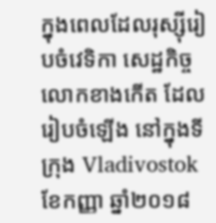ក្នុងពេលដែលរុស្ស៊ីរៀបចំវេទិកា សេដ្ឋកិច្ច លោកខាងកើត ដែលរៀបចំឡើង នៅក្នុងទីក្រុង Vladivostok ខែកញ្ញា ឆ្នាំ២០១៨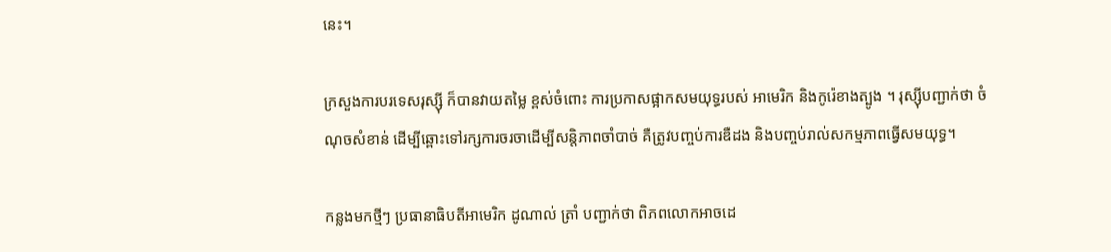នេះ។

ក្រសួងការបរទេសរុស្ស៊ី ក៏បានវាយតម្លៃ ខ្ពស់ចំពោះ ការប្រកាសផ្អាកសមយុទ្ធរបស់ អាមេរិក និងកូរ៉េខាងត្បូង ។ រុស្ស៊ីបញ្ជាក់ថា ចំណុចសំខាន់ ដើម្បីឆ្ពោះទៅរក្សការចរចាដើម្បីសន្តិភាពចាំបាច់ គឺត្រូវបញ្ចប់ការឌឺដង និងបញ្ចប់រាល់សកម្មភាពធ្វើសមយុទ្ធ។

កន្លងមកថ្មីៗ ប្រធានាធិបតីអាមេរិក ដូណាល់ ត្រាំ បញ្ជាក់ថា ពិភពលោកអាចដេ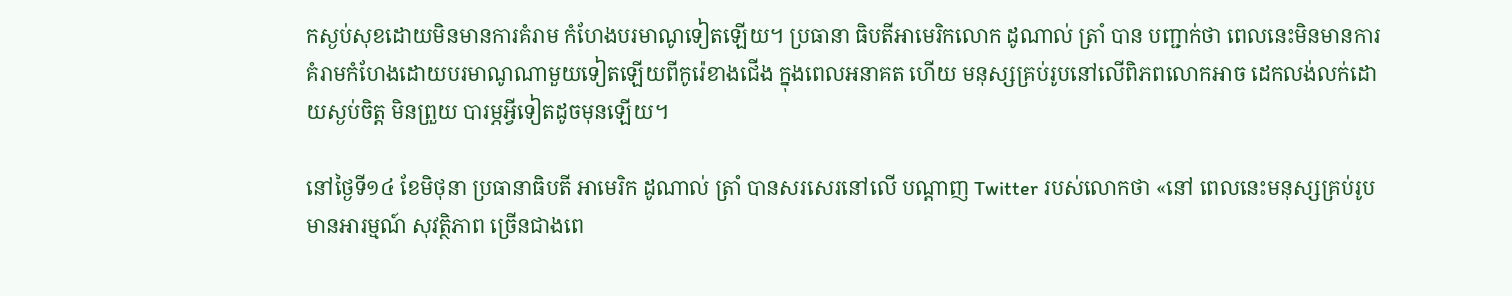កស្ងប់សុខដោយមិនមានការគំរាម កំហែងបរមាណូទៀតឡើយ។ ប្រធានា ធិបតីអាមេរិកលោក ដូណាល់ ត្រាំ បាន បញ្ជាក់ថា ពេលនេះមិនមានការគំរាមកំហែងដោយបរមាណូណាមួយទៀតឡើយពីកូរ៉េខាងជើង ក្នុងពេលអនាគត ហើយ មនុស្សគ្រប់រូបនៅលើពិភពលោកអាច ដេកលង់លក់ដោយស្ងប់ចិត្ត មិនព្រួយ បារម្ភអ្វីទៀតដូចមុនឡើយ។

នៅថ្ងៃទី១៤ ខែមិថុនា ប្រធានាធិបតី អាមេរិក ដូណាល់ ត្រាំ បានសរសេរនៅលើ បណ្តាញ Twitter របស់លោកថា «នៅ ពេលនេះមនុស្សគ្រប់រូបមានអារម្មណ៍ សុវត្ថិភាព ច្រើនជាងពេ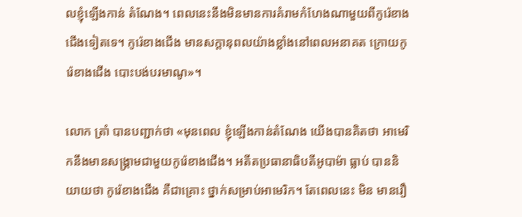លខ្ញុំឡើងកាន់ តំណែង។ ពេលនេះនឹងមិនមានការគំរាមកំហែងណាមួយពីកូរ៉េខាងជើងទៀតទេ។ កូរ៉េខាងជើង មានសក្តានុពលយ៉ាងខ្លាំងនៅពេលអនាគត ក្រោយកូរ៉េខាងជើង បោះបង់បរមាណូ»។

លោក ត្រាំ បានបញ្ជាក់ថា «មុនពេល ខ្ញុំឡើងកាន់តំណែង យើងបានគិតថា អាមេរិកនឹងមានសង្គ្រាមជាមួយកូរ៉េខាងជើង។ អតីតប្រធានាធិបតីអូបាម៉ា ធ្លាប់ បាននិយាយថា កូរ៉េខាងជើង គឺជាគ្រោះ ថ្នាក់សម្រាប់អាមេរិក។ តែពេលនេះ មិន មានរឿ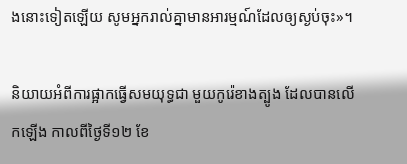ងនោះទៀតឡើយ សូមអ្នករាល់គ្នាមានអារម្មណ៍ដែលឲ្យស្ងប់ចុះ»។

និយាយអំពីការផ្អាកធ្វើសមយុទ្ធជា មួយកូរ៉េខាងត្បូង ដែលបានលើកឡើង កាលពីថ្ងៃទី១២ ខែ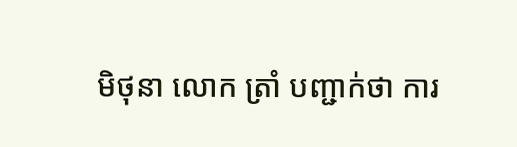មិថុនា លោក ត្រាំ បញ្ជាក់ថា ការ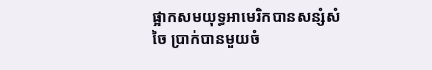ផ្អាកសមយុទ្ធអាមេរិកបានសន្សំសំចៃ ប្រាក់បានមួយចំ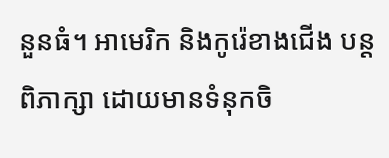នួនធំ។ អាមេរិក និងកូរ៉េខាងជើង បន្តពិភាក្សា ដោយមានទំនុកចិ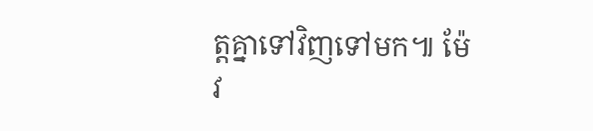ត្តគ្នាទៅវិញទៅមក៕ ម៉ែវ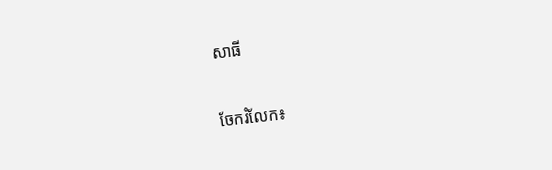សាធី


ចែករំលែក៖